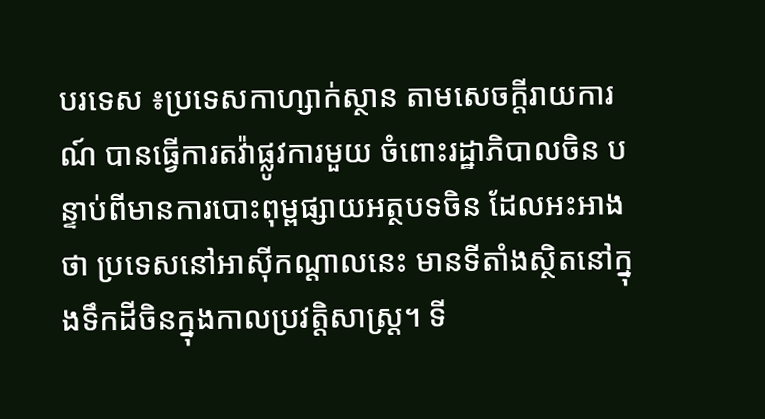បរទេស ៖ប្រទេសកាហ្សាក់ស្ថាន តាមសេចក្តីរាយការណ៍ បានធ្វើការតវ៉ាផ្លូវការមួយ ចំពោះរដ្ឋាភិបាលចិន បន្ទាប់ពីមានការបោះពុម្ពផ្សាយអត្ថបទចិន ដែលអះអាងថា ប្រទេសនៅអាស៊ីកណ្ដាលនេះ មានទីតាំងស្ថិតនៅក្នុងទឹកដីចិនក្នុងកាលប្រវត្តិសាស្ត្រ។ ទី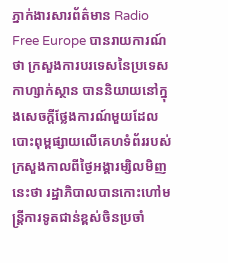ភ្នាក់ងារសារព័ត៌មាន Radio Free Europe បានរាយការណ៍ថា ក្រសួងការបរទេសនៃប្រទេសកាហ្សាក់ស្ថាន បាននិយាយនៅក្នុងសេចក្តីថ្លែងការណ៍មួយដែលបោះពុម្ពផ្សាយលើគេហទំព័ររបស់ក្រសួងកាលពីថ្ងៃអង្គារម្សិលមិញនេះថា រដ្ឋាភិបាលបានកោះហៅមន្ត្រីការទូតជាន់ខ្ពស់ចិនប្រចាំ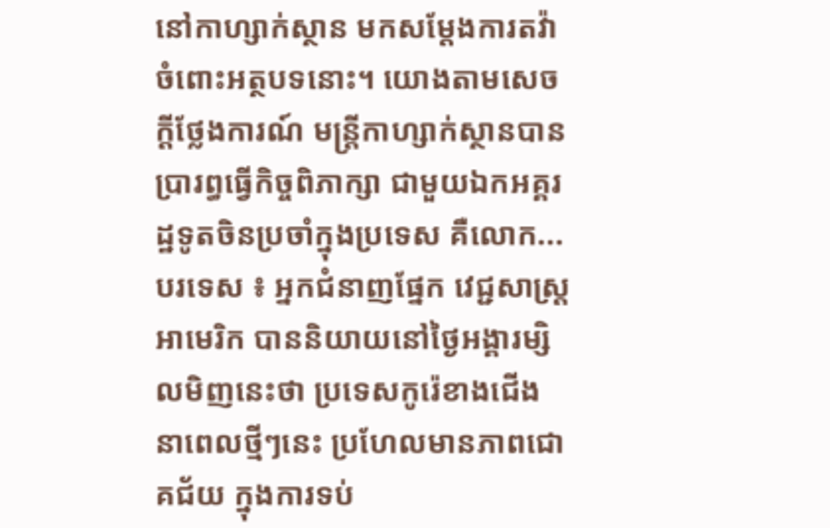នៅកាហ្សាក់ស្ថាន មកសម្តែងការតវ៉ាចំពោះអត្ថបទនោះ។ យោងតាមសេចក្តីថ្លែងការណ៍ មន្ត្រីកាហ្សាក់ស្ថានបានប្រារព្ធធ្វើកិច្ចពិភាក្សា ជាមួយឯកអគ្គរដ្ឋទូតចិនប្រចាំក្នុងប្រទេស គឺលោក...
បរទេស ៖ អ្នកជំនាញផ្នែក វេជ្ជសាស្ត្រអាមេរិក បាននិយាយនៅថ្ងៃអង្គារម្សិលមិញនេះថា ប្រទេសកូរ៉េខាងជើង នាពេលថ្មីៗនេះ ប្រហែលមានភាពជោគជ័យ ក្នុងការទប់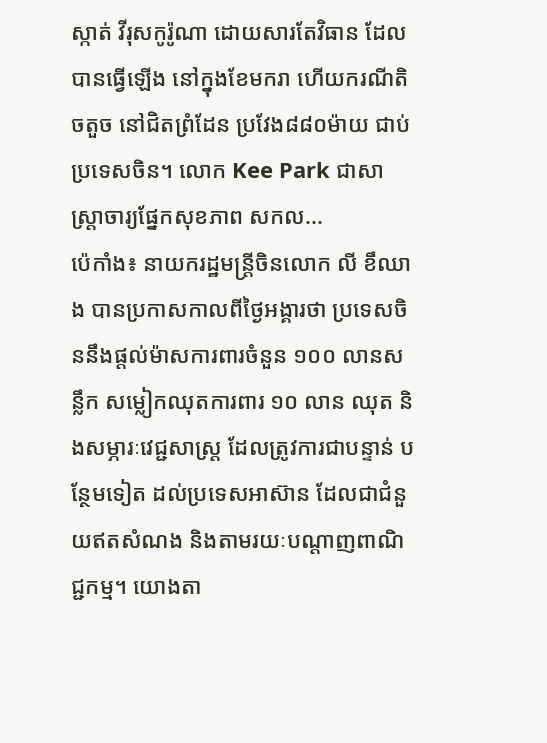ស្កាត់ វីរុសកូរ៉ូណា ដោយសារតែវិធាន ដែលបានធ្វើឡើង នៅក្នុងខែមករា ហើយករណីតិចតួច នៅជិតព្រំដែន ប្រវែង៨៨០ម៉ាយ ជាប់ប្រទេសចិន។ លោក Kee Park ជាសាស្ត្រាចារ្យផ្នែកសុខភាព សកល...
ប៉េកាំង៖ នាយករដ្ឋមន្រ្តីចិនលោក លី ខឹឈាង បានប្រកាសកាលពីថ្ងៃអង្គារថា ប្រទេសចិននឹងផ្តល់ម៉ាសការពារចំនួន ១០០ លានសន្លឹក សម្លៀកឈុតការពារ ១០ លាន ឈុត និងសម្ភារៈវេជ្ជសាស្ត្រ ដែលត្រូវការជាបន្ទាន់ បន្ថែមទៀត ដល់ប្រទេសអាស៊ាន ដែលជាជំនួយឥតសំណង និងតាមរយៈបណ្តាញពាណិជ្ជកម្ម។ យោងតា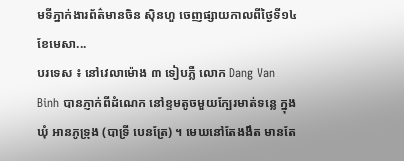មទីភ្នាក់ងារព័ត៌មានចិន ស៊ិនហួ ចេញផ្សាយកាលពីថ្ងៃទី១៤ ខែមេសា...
បរទេស ៖ នៅវេលាម៉ោង ៣ ទៀបភ្លឺ លោក Dang Van Binh បានភ្ញាក់ពីដំណេក នៅខ្ទមតូចមួយក្បែរមាត់ទន្លេ ក្នុងឃុំ អានភូទ្រុង (បាទ្រី បេនត្រែ) ។ មេឃនៅតែងងឹត មានតែ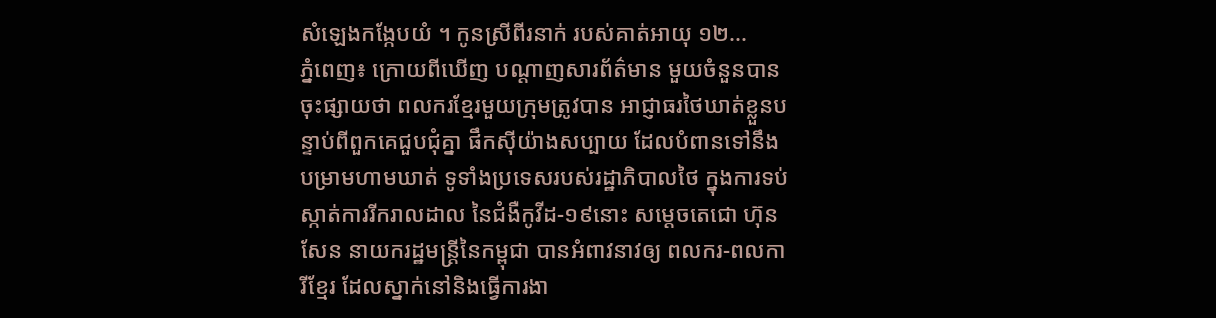សំឡេងកង្កែបយំ ។ កូនស្រីពីរនាក់ របស់គាត់អាយុ ១២...
ភ្នំពេញ៖ ក្រោយពីឃើញ បណ្ដាញសារព័ត៌មាន មួយចំនួនបានចុះផ្សាយថា ពលករខ្មែរមួយក្រុមត្រូវបាន អាជ្ញាធរថៃឃាត់ខ្លួនបន្ទាប់ពីពួកគេជួបជុំគ្នា ផឹកស៊ីយ៉ាងសប្បាយ ដែលបំពានទៅនឹងបម្រាមហាមឃាត់ ទូទាំងប្រទេសរបស់រដ្ឋាភិបាលថៃ ក្នុងការទប់ស្កាត់ការរីករាលដាល នៃជំងឺកូវីដ-១៩នោះ សម្ដេចតេជោ ហ៊ុន សែន នាយករដ្ឋមន្រ្តីនៃកម្ពុជា បានអំពាវនាវឲ្យ ពលករ-ពលការីខ្មែរ ដែលស្នាក់នៅនិងធ្វើការងា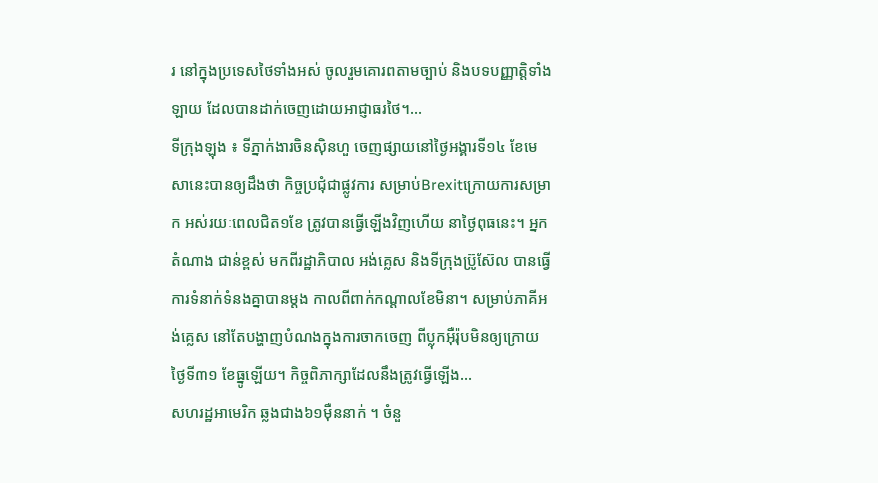រ នៅក្នុងប្រទេសថៃទាំងអស់ ចូលរួមគោរពតាមច្បាប់ និងបទបញ្ញាត្តិទាំងឡាយ ដែលបានដាក់ចេញដោយអាជ្ញាធរថៃ។...
ទីក្រុងឡុង ៖ ទីភ្នាក់ងារចិនស៊ិនហួ ចេញផ្សាយនៅថ្ងៃអង្គារទី១៤ ខែមេសានេះបានឲ្យដឹងថា កិច្ចប្រជុំជាផ្លូវការ សម្រាប់Brexitក្រោយការសម្រាក អស់រយៈពេលជិត១ខែ ត្រូវបានធ្វើឡើងវិញហើយ នាថ្ងៃពុធនេះ។ អ្នកតំណាង ជាន់ខ្ពស់ មកពីរដ្ឋាភិបាល អង់គ្លេស និងទីក្រុងប៊្រូស៊ែល បានធ្វើការទំនាក់ទំនងគ្នាបានម្តង កាលពីពាក់កណ្តាលខែមិនា។ សម្រាប់ភាគីអង់គ្លេស នៅតែបង្ហាញបំណងក្នុងការចាកចេញ ពីប្លុកអ៊ឺរ៉ុបមិនឲ្យក្រោយថ្ងៃទី៣១ ខែធ្នូឡើយ។ កិច្ចពិភាក្សាដែលនឹងត្រូវធ្វើឡើង...
សហរដ្ឋអាមេរិក ឆ្លងជាង៦១ម៉ឺននាក់ ។ ចំនួ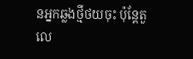នអ្នកឆ្លងថ្មីថយចុះ ប៉ុន្តែតួលេ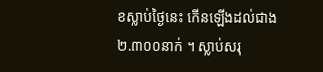ខស្លាប់ថ្ងៃនេះ កើនឡើងដល់ជាង ២.៣០០នាក់ ។ ស្លាប់សរុ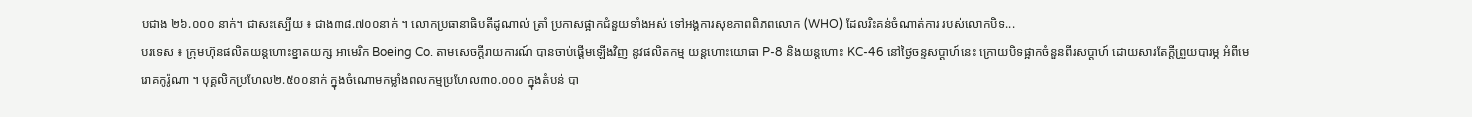បជាង ២៦.០០០ នាក់។ ជាសះស្បើយ ៖ ជាង៣៨.៧០០នាក់ ។ លោកប្រធានាធិបតីដូណាល់ ត្រាំ ប្រកាសផ្អាកជំនួយទាំងអស់ ទៅអង្គការសុខភាពពិភពលោក (WHO) ដែលរិះគន់ចំណាត់ការ របស់លោកបិទ...
បរទេស ៖ ក្រុមហ៊ុនផលិតយន្តហោះខ្នាតយក្ស អាមេរិក Boeing Co. តាមសេចក្តីរាយការណ៍ បានចាប់ផ្តើមឡើងវិញ នូវផលិតកម្ម យន្តហោះយោធា P-8 និងយន្តហោះ KC-46 នៅថ្ងៃចន្ទសប្ដាហ៍នេះ ក្រោយបិទផ្អាកចំនួនពីរសប្ដាហ៍ ដោយសារតែក្តីព្រួយបារម្ភ អំពីមេរោគកូរ៉ូណា ។ បុគ្គលិកប្រហែល២.៥០០នាក់ ក្នុងចំណោមកម្លាំងពលកម្មប្រហែល៣០.០០០ ក្នុងតំបន់ បា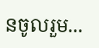នចូលរួម...